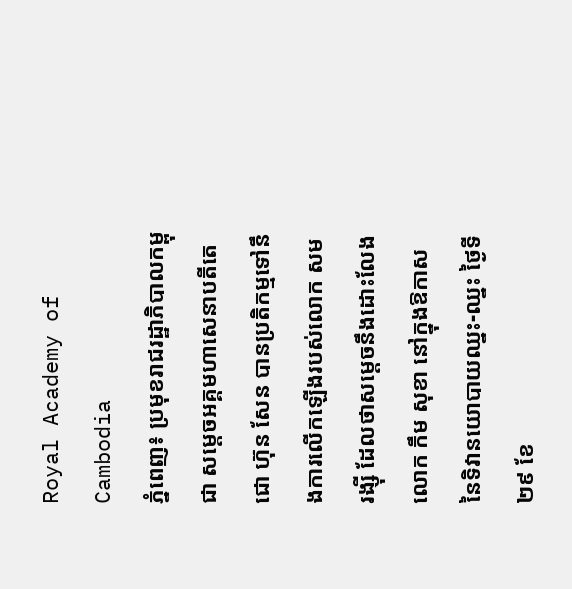Royal Academy of Cambodia
ភ្នំពេញ៖ ប្រមុខរាជរដ្ឋាភិបាលកម្ពុជា សម្ដេចអគ្គមហាសេនាបតីតេជោ ហ៊ុន សែន បានប្រតិកម្មទៅនឹងការលើកឡើងរបស់លោក សម រង្ស៊ី ដែលថាសម្ដេចនឹងដោះលែងលោក កឹម សុខា នៅក្នុងឱកាសនៃទិវានយោបាយឈ្នះ-ឈ្នះ ថ្ងៃទី២៩ ខែ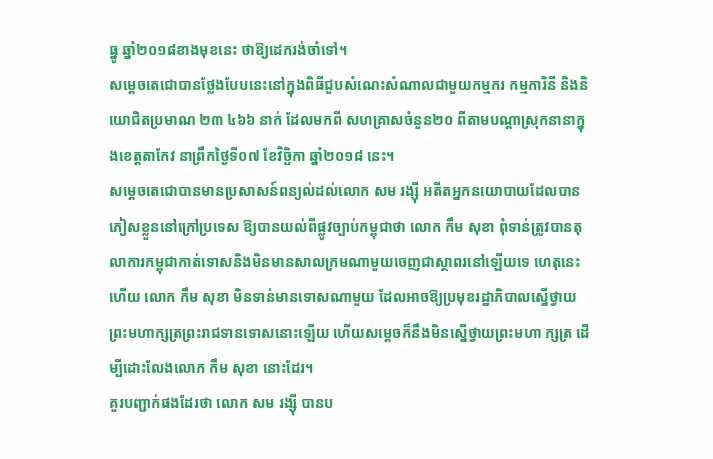ធ្នូ ឆ្នាំ២០១៨ខាងមុខនេះ ថាឱ្យដេករង់ចាំទៅ។
សម្ដេចតេជោបានថ្លែងបែបនេះនៅក្នុងពិធីជួបសំណេះសំណាលជាមួយកម្មករ កម្មការិនី និងនិយោជិតប្រមាណ ២៣ ៤៦៦ នាក់ ដែលមកពី សហគ្រាសចំនួន២០ ពីតាមបណ្ដាស្រុកនានាក្នុងខេត្តតាកែវ នាព្រឹកថ្ងៃទី០៧ ខែវិច្ឆិកា ឆ្នាំ២០១៨ នេះ។
សម្ដេចតេជោបានមានប្រសាសន៍ពន្យល់ដល់លោក សម រង្ស៊ី អតីតអ្នកនយោបាយដែលបានភៀសខ្លួននៅក្រៅប្រទេស ឱ្យបានយល់ពីផ្លូវច្បាប់កម្ពុជាថា លោក កឹម សុខា ពុំទាន់ត្រូវបានតុលាការកម្ពុជាកាត់ទោសនិងមិនមានសាលក្រមណាមួយចេញជាស្ថាពរនៅឡើយទេ ហេតុនេះហើយ លោក កឹម សុខា មិនទាន់មានទោសណាមួយ ដែលអាចឱ្យប្រមុខរដ្ឋាភិបាលស្នើថ្វាយព្រះមហាក្សត្រព្រះរាជទានទោសនោះឡើយ ហើយសម្ដេចក៏នឹងមិនស្នើថ្វាយព្រះមហា ក្សត្រ ដើម្បីដោះលែងលោក កឹម សុខា នោះដែរ។
គួរបញ្ជាក់ផងដែរថា លោក សម រង្ស៊ី បានប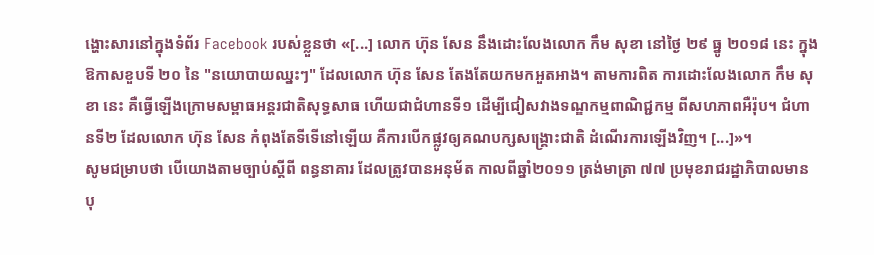ង្ហោះសារនៅក្នុងទំព័រ Facebook របស់ខ្លួនថា «[...] លោក ហ៊ុន សែន នឹងដោះលែងលោក កឹម សុខា នៅថ្ងៃ ២៩ ធ្នូ ២០១៨ នេះ ក្នុងឱកាសខួបទី ២០ នៃ "នយោបាយឈ្នះៗ" ដែលលោក ហ៊ុន សែន តែងតែយកមកអួតអាង។ តាមការពិត ការដោះលែងលោក កឹម សុខា នេះ គឺធ្វើឡើងក្រោមសម្ពាធអន្តរជាតិសុទ្ធសាធ ហើយជាជំហានទី១ ដើម្បីជៀសវាងទណ្ឌកម្មពាណិជ្ជកម្ម ពីសហភាពអឺរ៉ុប។ ជំហានទី២ ដែលលោក ហ៊ុន សែន កំពុងតែទីទើនៅឡើយ គឺការបើកផ្លូវឲ្យគណបក្សសង្គ្រោះជាតិ ដំណើរការឡើងវិញ។ [...]»។
សូមជម្រាបថា បើយោងតាមច្បាប់ស្ដីពី ពន្ធនាគារ ដែលត្រូវបានអនុម័ត កាលពីឆ្នាំ២០១១ ត្រង់មាត្រា ៧៧ ប្រមុខរាជរដ្ឋាភិបាលមានបុ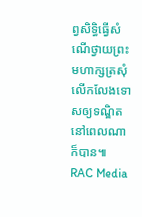ព្វសិទ្ធិធ្វើសំណើថ្វាយព្រះមហាក្សត្រសុំលើកលែងទោសឲ្យទណ្ឌិតនៅពេលណាក៏បាន៕
RAC Media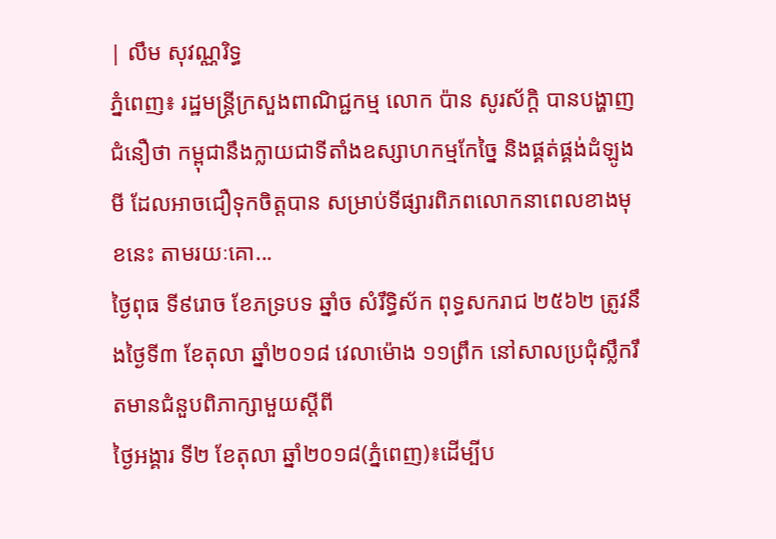| លឹម សុវណ្ណរិទ្ធ
ភ្នំពេញ៖ រដ្ឋមន្ត្រីក្រសួងពាណិជ្ជកម្ម លោក ប៉ាន សូរស័ក្តិ បានបង្ហាញជំនឿថា កម្ពុជានឹងក្លាយជាទីតាំងឧស្សាហកម្មកែច្នៃ និងផ្គត់ផ្គង់ដំឡូងមី ដែលអាចជឿទុកចិត្តបាន សម្រាប់ទីផ្សារពិភពលោកនាពេលខាងមុខនេះ តាមរយៈគោ...
ថ្ងៃពុធ ទី៩រោច ខែភទ្របទ ឆ្នាំច សំរឹទ្ធិស័ក ពុទ្ធសករាជ ២៥៦២ ត្រូវនឹងថ្ងៃទី៣ ខែតុលា ឆ្នាំ២០១៨ វេលាម៉ោង ១១ព្រឹក នៅសាលប្រជុំស្លឹករឹតមានជំនួបពិភាក្សាមួយស្ដីពី
ថ្ងៃអង្គារ ទី២ ខែតុលា ឆ្នាំ២០១៨(ភ្នំពេញ)៖ដើម្បីប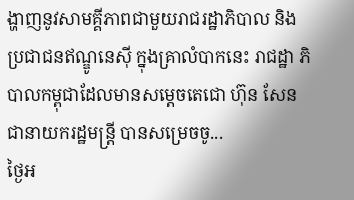ង្ហាញនូវសាមគ្គីភាពជាមួយរាជរដ្ឋាភិបាល និងប្រជាជនឥណ្ឌូនេស៊ី ក្នុងគ្រាលំបាកនេះ រាជដ្ឋា ភិបាលកម្ពុជាដែលមានសម្តេចតេជោ ហ៊ុន សែន ជានាយករដ្ឋមន្ត្រី បានសម្រេចចូ...
ថ្ងៃអ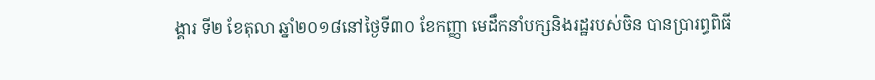ង្គារ ទី២ ខែតុលា ឆ្នាំ២០១៨នៅថ្ងៃទី៣០ ខែកញ្ញា មេដឹកនាំបក្សនិងរដ្ឋរបស់ចិន បានប្រារព្ធពិធី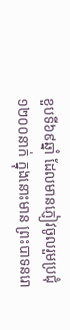ខួបទី៦៩ឆ្នាំ ដែលមានភ្ញៀវចូលរួមប្រជុំ ១២០០នាក់ ក្នុងនោះមាន ព្រះបាទនរោ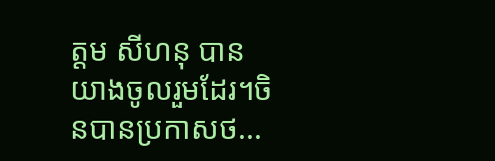ត្តម សីហនុ បានយាងចូលរួមដែរ។ចិនបានប្រកាសថ...